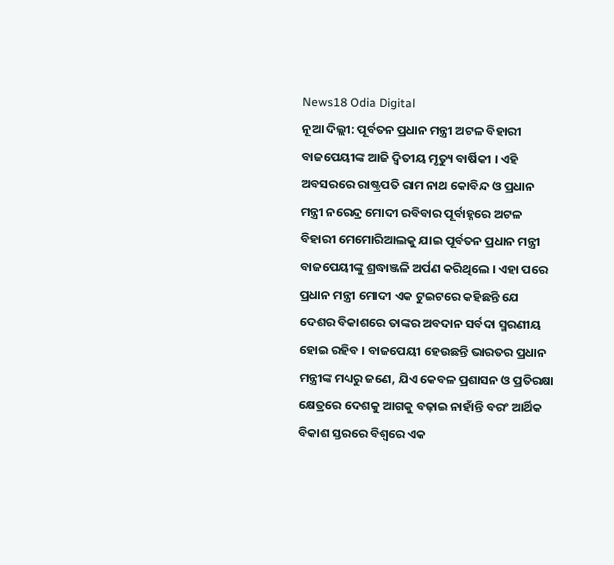News18 Odia Digital
ନୂଆ ଦିଲ୍ଲୀ: ପୂର୍ବତନ ପ୍ରଧାନ ମନ୍ତ୍ରୀ ଅଟଳ ବିହାରୀ ବାଜପେୟୀଙ୍କ ଆଜି ଦ୍ୱିତୀୟ ମୃତ୍ୟୁ ବାର୍ଷିକୀ । ଏହି ଅବସରରେ ରାଷ୍ଟ୍ରପତି ରାମ ନାଥ କୋବିନ୍ଦ ଓ ପ୍ରଧାନ ମନ୍ତ୍ରୀ ନରେନ୍ଦ୍ର ମୋଦୀ ରବିବାର ପୂର୍ବାହ୍ନରେ ଅଟଳ ବିହାରୀ ମେମୋରିଆଲକୁ ଯାଇ ପୂର୍ବତନ ପ୍ରଧାନ ମନ୍ତ୍ରୀ ବାଜପେୟୀଙ୍କୁ ଶ୍ରଦ୍ଧାଞ୍ଜଳି ଅର୍ପଣ କରିଥିଲେ । ଏହା ପରେ ପ୍ରଧାନ ମନ୍ତ୍ରୀ ମୋଦୀ ଏକ ଟୁଇଟରେ କହିଛନ୍ତି ଯେ ଦେଶର ବିକାଶରେ ତାଙ୍କର ଅବଦାନ ସର୍ବଦା ସ୍ମରଣୀୟ ହୋଇ ରହିବ । ବାଜପେୟୀ ହେଉଛନ୍ତି ଭାରତର ପ୍ରଧାନ ମନ୍ତ୍ରୀଙ୍କ ମଧ୍ୟରୁ ଜଣେ, ଯିଏ କେବଳ ପ୍ରଶାସନ ଓ ପ୍ରତିରକ୍ଷା କ୍ଷେତ୍ରରେ ଦେଶକୁ ଆଗକୁ ବଢ଼ାଇ ନାହାଁନ୍ତି ବରଂ ଆର୍ଥିକ ବିକାଶ ସ୍ତରରେ ବିଶ୍ୱରେ ଏକ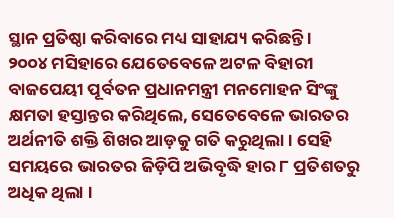ସ୍ଥାନ ପ୍ରତିଷ୍ଠା କରିବାରେ ମଧ୍ୟ ସାହାଯ୍ୟ କରିଛନ୍ତି ।
୨୦୦୪ ମସିହାରେ ଯେତେବେଳେ ଅଟଳ ବିହାରୀ ବାଜପେୟୀ ପୂର୍ବତନ ପ୍ରଧାନମନ୍ତ୍ରୀ ମନମୋହନ ସିଂଙ୍କୁ କ୍ଷମତା ହସ୍ତାନ୍ତର କରିଥିଲେ, ସେତେବେଳେ ଭାରତର ଅର୍ଥନୀତି ଶକ୍ତି ଶିଖର ଆଡ଼କୁ ଗତି କରୁଥିଲା । ସେହି ସମୟରେ ଭାରତର ଜିଡ଼ିପି ଅଭିବୃଦ୍ଧି ହାର ୮ ପ୍ରତିଶତରୁ ଅଧିକ ଥିଲା ।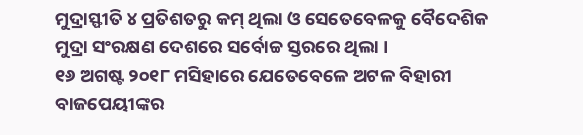ମୁଦ୍ରାସ୍ଫୀତି ୪ ପ୍ରତିଶତରୁ କମ୍ ଥିଲା ଓ ସେତେବେଳକୁ ବୈଦେଶିକ ମୁଦ୍ରା ସଂରକ୍ଷଣ ଦେଶରେ ସର୍ବୋଚ୍ଚ ସ୍ତରରେ ଥିଲା ।
୧୬ ଅଗଷ୍ଟ ୨୦୧୮ ମସିହାରେ ଯେତେବେଳେ ଅଟଳ ବିହାରୀ ବାଜପେୟୀଙ୍କର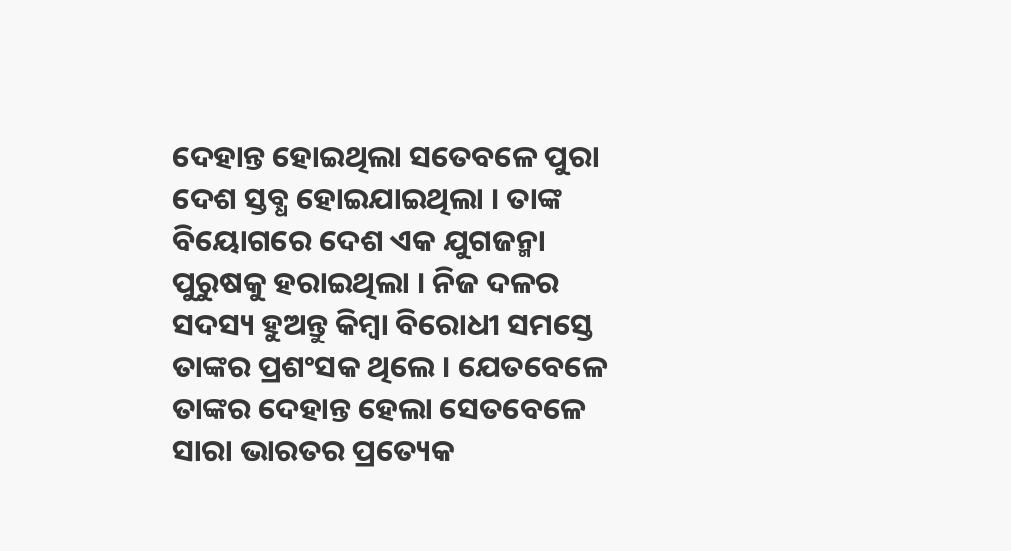ଦେହାନ୍ତ ହୋଇଥିଲା ସତେବଳେ ପୁରା ଦେଶ ସ୍ତବ୍ଧ ହୋଇଯାଇଥିଲା । ତାଙ୍କ ବିୟୋଗରେ ଦେଶ ଏକ ଯୁଗଜନ୍ମା ପୁରୁଷକୁ ହରାଇଥିଲା । ନିଜ ଦଳର ସଦସ୍ୟ ହୁଅନ୍ତୁ କିମ୍ବା ବିରୋଧୀ ସମସ୍ତେ ତାଙ୍କର ପ୍ରଶଂସକ ଥିଲେ । ଯେତବେଳେ ତାଙ୍କର ଦେହାନ୍ତ ହେଲା ସେତବେଳେ ସାରା ଭାରତର ପ୍ରତ୍ୟେକ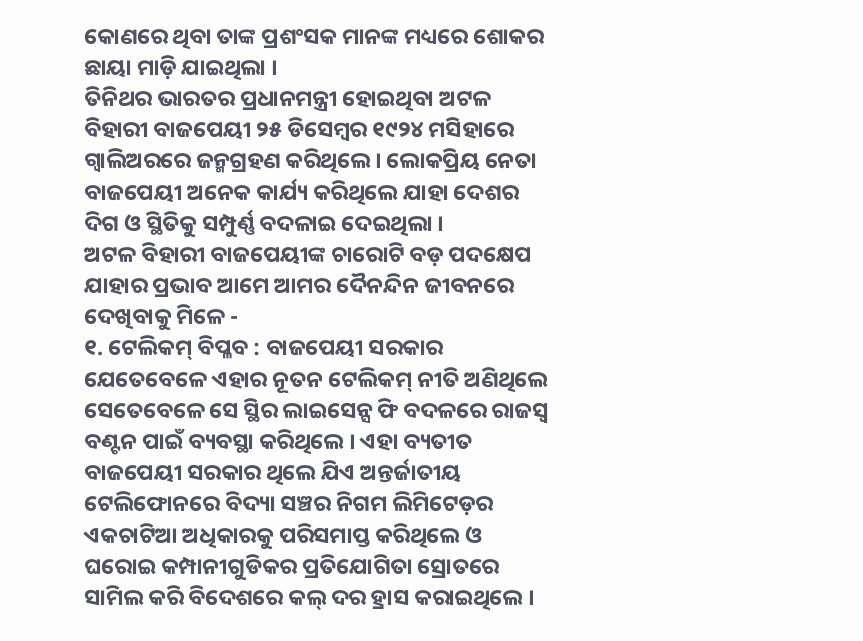କୋଣରେ ଥିବା ତାଙ୍କ ପ୍ରଶଂସକ ମାନଙ୍କ ମଧ୍ୟରେ ଶୋକର ଛାୟା ମାଡ଼ି ଯାଇଥିଲା ।
ତିନିଥର ଭାରତର ପ୍ରଧାନମନ୍ତ୍ରୀ ହୋଇଥିବା ଅଟଳ ବିହାରୀ ବାଜପେୟୀ ୨୫ ଡିସେମ୍ବର ୧୯୨୪ ମସିହାରେ ଗ୍ୱାଲିଅରରେ ଜନ୍ମଗ୍ରହଣ କରିଥିଲେ । ଲୋକପ୍ରିୟ ନେତା ବାଜପେୟୀ ଅନେକ କାର୍ଯ୍ୟ କରିଥିଲେ ଯାହା ଦେଶର ଦିଗ ଓ ସ୍ଥିତିକୁ ସମ୍ପୁର୍ଣ୍ଣ ବଦଳାଇ ଦେଇଥିଲା ।
ଅଟଳ ବିହାରୀ ବାଜପେୟୀଙ୍କ ଚାରୋଟି ବଡ଼ ପଦକ୍ଷେପ ଯାହାର ପ୍ରଭାବ ଆମେ ଆମର ଦୈନନ୍ଦିନ ଜୀବନରେ ଦେଖିବାକୁ ମିଳେ -
୧. ଟେଲିକମ୍ ବିପ୍ଳବ : ବାଜପେୟୀ ସରକାର ଯେତେବେଳେ ଏହାର ନୂତନ ଟେଲିକମ୍ ନୀତି ଅଣିଥିଲେ ସେତେବେଳେ ସେ ସ୍ଥିର ଲାଇସେନ୍ସ ଫି ବଦଳରେ ରାଜସ୍ୱ ବଣ୍ଟନ ପାଇଁ ବ୍ୟବସ୍ଥା କରିଥିଲେ । ଏହା ବ୍ୟତୀତ ବାଜପେୟୀ ସରକାର ଥିଲେ ଯିଏ ଅନ୍ତର୍ଜାତୀୟ ଟେଲିଫୋନରେ ବିଦ୍ୟା ସଞ୍ଚର ନିଗମ ଲିମିଟେଡ଼ର ଏକଚାଟିଆ ଅଧିକାରକୁ ପରିସମାପ୍ତ କରିଥିଲେ ଓ ଘରୋଇ କମ୍ପାନୀଗୁଡିକର ପ୍ରତିଯୋଗିତା ସ୍ରୋତରେ ସାମିଲ କରି ବିଦେଶରେ କଲ୍ ଦର ହ୍ରାସ କରାଇଥିଲେ ।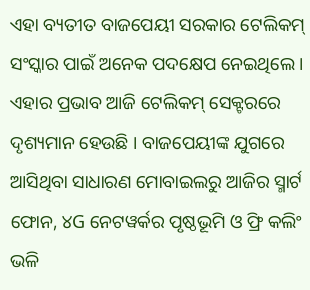ଏହା ବ୍ୟତୀତ ବାଜପେୟୀ ସରକାର ଟେଲିକମ୍ ସଂସ୍କାର ପାଇଁ ଅନେକ ପଦକ୍ଷେପ ନେଇଥିଲେ । ଏହାର ପ୍ରଭାବ ଆଜି ଟେଲିକମ୍ ସେକ୍ଟରରେ ଦୃଶ୍ୟମାନ ହେଉଛି । ବାଜପେୟୀଙ୍କ ଯୁଗରେ ଆସିଥିବା ସାଧାରଣ ମୋବାଇଲରୁ ଆଜିର ସ୍ମାର୍ଟ ଫୋନ, ୪G ନେଟୱର୍କର ପୃଷ୍ଠଭୂମି ଓ ଫ୍ରି କଲିଂ ଭଳି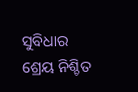ସୁବିଧାର ଶ୍ରେୟ ନିଶ୍ଚିତ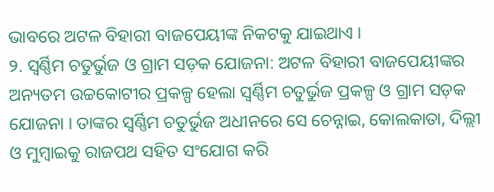ଭାବରେ ଅଟଳ ବିହାରୀ ବାଜପେୟୀଙ୍କ ନିକଟକୁ ଯାଇଥାଏ ।
୨. ସ୍ୱର୍ଣ୍ଣିମ ଚତୁର୍ଭୁଜ ଓ ଗ୍ରାମ ସଡ଼କ ଯୋଜନା: ଅଟଳ ବିହାରୀ ବାଜପେୟୀଙ୍କର ଅନ୍ୟତମ ଉଚ୍ଚକୋଟୀର ପ୍ରକଳ୍ପ ହେଲା ସ୍ୱର୍ଣ୍ଣିମ ଚତୁର୍ଭୁଜ ପ୍ରକଳ୍ପ ଓ ଗ୍ରାମ ସଡ଼କ ଯୋଜନା । ତାଙ୍କର ସ୍ୱର୍ଣ୍ଣିମ ଚତୁର୍ଭୁଜ ଅଧୀନରେ ସେ ଚେନ୍ନାଇ, କୋଲକାତା, ଦିଲ୍ଲୀ ଓ ମୁମ୍ବାଇକୁ ରାଜପଥ ସହିତ ସଂଯୋଗ କରି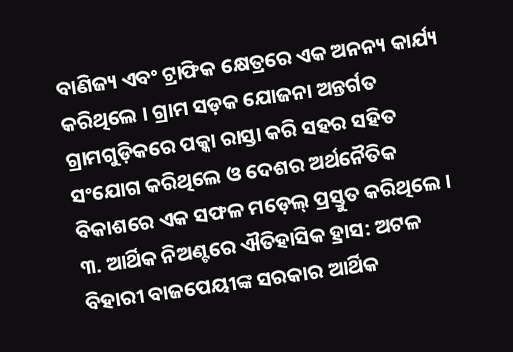ବାଣିଜ୍ୟ ଏବଂ ଟ୍ରାଫିକ କ୍ଷେତ୍ରରେ ଏକ ଅନନ୍ୟ କାର୍ଯ୍ୟ କରିଥିଲେ । ଗ୍ରାମ ସଡ଼କ ଯୋଜନା ଅନ୍ତର୍ଗତ ଗ୍ରାମଗୁଡ଼ିକରେ ପକ୍କା ରାସ୍ତା କରି ସହର ସହିତ ସଂଯୋଗ କରିଥିଲେ ଓ ଦେଶର ଅର୍ଥନୈତିକ ବିକାଶରେ ଏକ ସଫଳ ମଡ଼େଲ୍ ପ୍ରସ୍ତୁତ କରିଥିଲେ ।
୩. ଆର୍ଥିକ ନିଅଣ୍ଟରେ ଐତିହାସିକ ହ୍ରାସ: ଅଟଳ ବିହାରୀ ବାଜପେୟୀଙ୍କ ସରକାର ଆର୍ଥିକ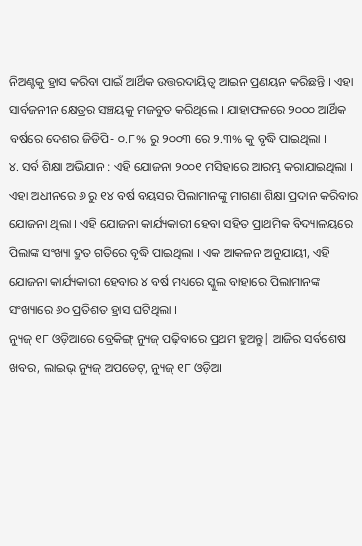ନିଅଣ୍ଟକୁ ହ୍ରାସ କରିବା ପାଇଁ ଆର୍ଥିକ ଉତ୍ତରଦାୟିତ୍ୱ ଆଇନ ପ୍ରଣୟନ କରିଛନ୍ତି । ଏହା ସାର୍ବଜନୀନ କ୍ଷେତ୍ରର ସଞ୍ଚୟକୁ ମଜବୁତ କରିଥିଲେ । ଯାହାଫଳରେ ୨୦୦୦ ଆର୍ଥିକ ବର୍ଷରେ ଦେଶର ଜିଡିପି- ୦.୮% ରୁ ୨୦୦୩ ରେ ୨.୩% କୁ ବୃଦ୍ଧି ପାଇଥିଲା ।
୪. ସର୍ବ ଶିକ୍ଷା ଅଭିଯାନ : ଏହି ଯୋଜନା ୨୦୦୧ ମସିହାରେ ଆରମ୍ଭ କରାଯାଇଥିଲା । ଏହା ଅଧୀନରେ ୬ ରୁ ୧୪ ବର୍ଷ ବୟସର ପିଲାମାନଙ୍କୁ ମାଗଣା ଶିକ୍ଷା ପ୍ରଦାନ କରିବାର ଯୋଜନା ଥିଲା । ଏହି ଯୋଜନା କାର୍ଯ୍ୟକାରୀ ହେବା ସହିତ ପ୍ରାଥମିକ ବିଦ୍ୟାଳୟରେ ପିଲାଙ୍କ ସଂଖ୍ୟା ଦ୍ରୁତ ଗତିରେ ବୃଦ୍ଧି ପାଇଥିଲା । ଏକ ଆକଳନ ଅନୁଯାୟୀ, ଏହି ଯୋଜନା କାର୍ଯ୍ୟକାରୀ ହେବାର ୪ ବର୍ଷ ମଧ୍ୟରେ ସ୍କୁଲ ବାହାରେ ପିଲାମାନଙ୍କ ସଂଖ୍ୟାରେ ୬୦ ପ୍ରତିଶତ ହ୍ରାସ ଘଟିଥିଲା ।
ନ୍ୟୁଜ୍ ୧୮ ଓଡ଼ିଆରେ ବ୍ରେକିଙ୍ଗ୍ ନ୍ୟୁଜ୍ ପଢ଼ିବାରେ ପ୍ରଥମ ହୁଅନ୍ତୁ| ଆଜିର ସର୍ବଶେଷ ଖବର, ଲାଇଭ୍ ନ୍ୟୁଜ୍ ଅପଡେଟ୍, ନ୍ୟୁଜ୍ ୧୮ ଓଡ଼ିଆ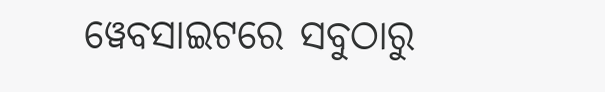ୱେବସାଇଟରେ ସବୁଠାରୁ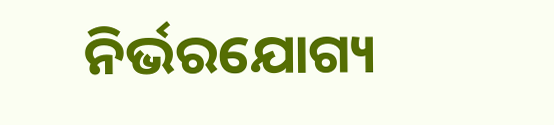ନିର୍ଭରଯୋଗ୍ୟ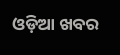ଓଡ଼ିଆ ଖବର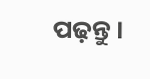ପଢ଼ନ୍ତୁ ।